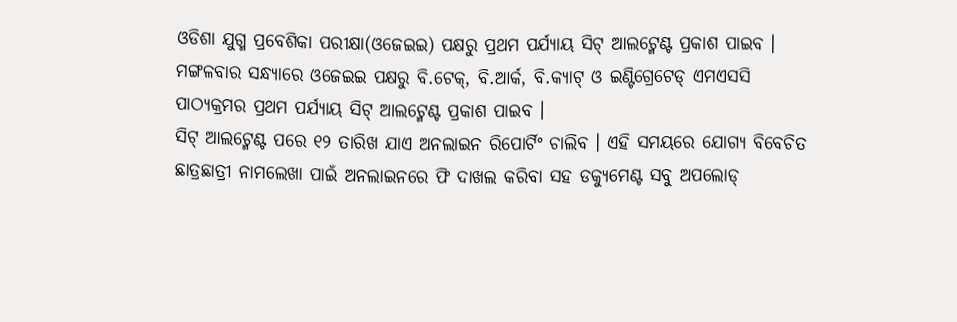ଓଡିଶା ଯୁଗ୍ମ ପ୍ରବେଶିକା ପରୀକ୍ଷା(ଓଜେଇଇ) ପକ୍ଷରୁ ପ୍ରଥମ ପର୍ଯ୍ୟାୟ ସିଟ୍ ଆଲଟ୍ମେଣ୍ଟ ପ୍ରକାଶ ପାଇବ । ମଙ୍ଗଳବାର ସନ୍ଧ୍ୟାରେ ଓଜେଇଇ ପକ୍ଷରୁ ବି.ଟେକ୍, ବି.ଆର୍କ, ବି.କ୍ୟାଟ୍ ଓ ଇଣ୍ଟିଗ୍ରେଟେଡ୍ ଏମଏସସି ପାଠ୍ୟକ୍ରମର ପ୍ରଥମ ପର୍ଯ୍ୟାୟ ସିଟ୍ ଆଲଟ୍ମେଣ୍ଟ ପ୍ରକାଶ ପାଇବ ।
ସିଟ୍ ଆଲଟ୍ମେଣ୍ଟ ପରେ ୧୨ ତାରିଖ ଯାଏ ଅନଲାଇନ ରିପୋର୍ଟିଂ ଚାଲିବ । ଏହି ସମୟରେ ଯୋଗ୍ୟ ବିବେଚିତ ଛାତ୍ରଛାତ୍ରୀ ନାମଲେଖା ପାଇଁ ଅନଲାଇନରେ ଫି ଦାଖଲ କରିବା ସହ ଡକ୍ୟୁମେଣ୍ଟ ସବୁ ଅପଲୋଡ୍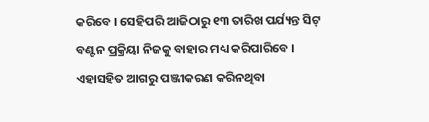କରିବେ । ସେହିପରି ଆଜିଠାରୁ ୧୩ ତାରିଖ ପର୍ଯ୍ୟନ୍ତ ସିଟ୍ ବଣ୍ଟନ ପ୍ରକ୍ରିୟା ନିଜକୁ ବାହାର ମଧ୍ୟ କରିପାରିବେ ।
ଏହାସହିତ ଆଗରୁ ପଞ୍ଜୀକରଣ କରିନଥିବା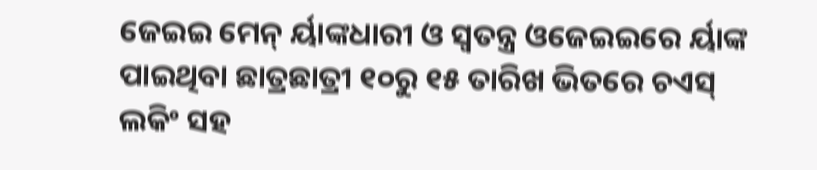ଜେଇଇ ମେନ୍ ର୍ୟାଙ୍କଧାରୀ ଓ ସ୍ୱତନ୍ତ୍ର ଓଜେଇଇରେ ର୍ୟାଙ୍କ ପାଇଥିବା ଛାତ୍ରଛାତ୍ରୀ ୧୦ରୁ ୧୫ ତାରିଖ ଭିତରେ ଚଏସ୍ ଲକିଂ ସହ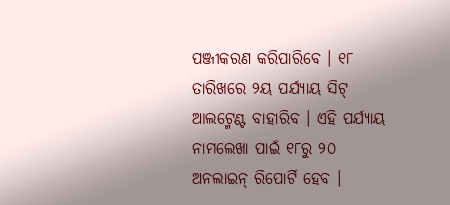ପଞ୍ଜୀକରଣ କରିପାରିବେ । ୧୮ ତାରିଖରେ ୨ୟ ପର୍ଯ୍ୟାୟ ସିଟ୍ ଆଲଟ୍ମେଣ୍ଟ ବାହାରିବ । ଏହି ପର୍ଯ୍ୟାୟ ନାମଲେଖା ପାଇଁ ୧୮ରୁ ୨୦ ଅନଲାଇନ୍ ରିପୋର୍ଟି ହେବ ।